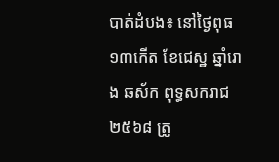បាត់ដំបង៖ នៅថ្ងៃពុធ ១៣កើត ខែជេស្ឋ ឆ្នាំរោង ឆស័ក ពុទ្ធសករាជ ២៥៦៨ ត្រូ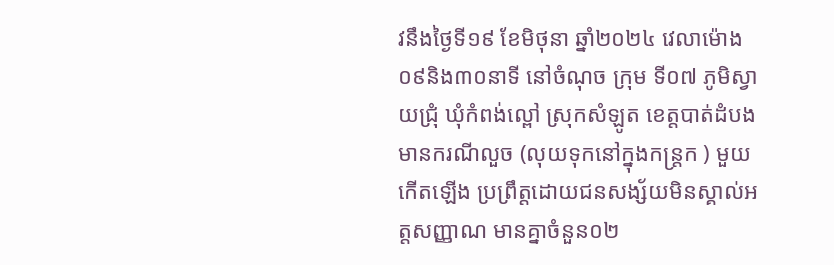វនឹងថ្ងៃទី១៩ ខែមិថុនា ឆ្នាំ២០២៤ វេលាម៉ោង០៩និង៣០នាទី នៅចំណុច ក្រុម ទី០៧ ភូមិស្វាយជ្រុំ ឃុំកំពង់ល្ពៅ ស្រុកសំឡូត ខេត្តបាត់ដំបង មានករណីលួច (លុយទុកនៅក្នុងកន្ត្រក ) មួយកើតឡើង ប្រព្រឹត្តដោយជនសង្ស័យមិនស្គាល់អត្តសញ្ញាណ មានគ្នាចំនួន០២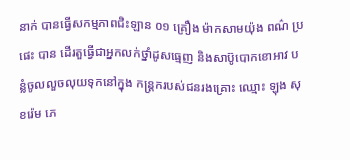នាក់ បានធ្វេីសកម្មភាពជិះឡាន ០១ គ្រឿង ម៉ាកសាមយ៉ុង ពណ៌ ប្រផេះ បាន ដេីរតួធ្វើជាអ្នកលក់ថ្នាំដូសធ្មេញ និងសាប៊ូបោកខោអាវ បន្លំចូលលួចលុយទុកនៅក្នុង កន្ត្រករបស់ជនរងគ្រោះ ឈ្មោះ ឡុង សុខរ៉េម ភេ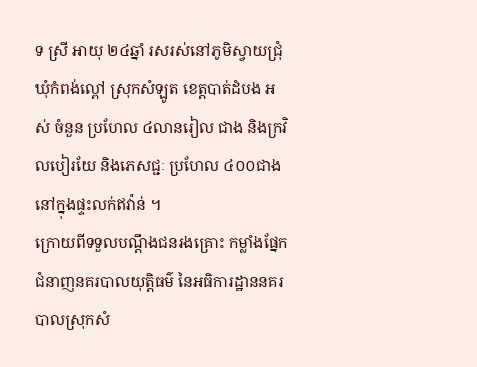ទ ស្រី អាយុ ២៤ឆ្នាំ រសរស់នៅភូមិស្វាយជ្រុំ ឃុំកំពង់ល្ពៅ ស្រុកសំឡូត ខេត្តបាត់ដំបង អស់ ចំនួន ប្រហែល ៤លានរៀល ជាង និងក្រវិលបៀរយែ និងភេសជ្ជៈ ប្រហែល ៤០០ជាង នៅក្នុងផ្ទះលក់ឥវ៉ាន់ ។
ក្រោយពីទទួលបណ្តឹងជនរងគ្រោះ កម្លាំងផ្នែកជំនាញនគរបាលយុត្តិធម៌ នៃអធិការដ្ឋាននគរបាលស្រុកសំ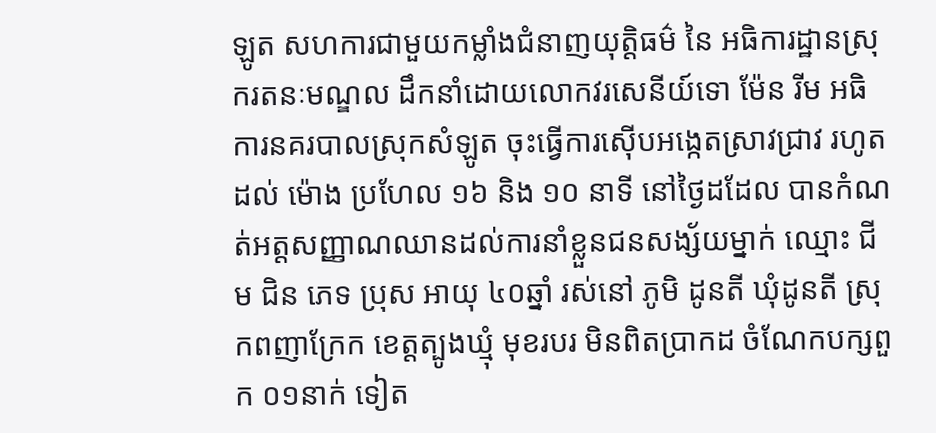ឡូត សហការជាមួយកម្លាំងជំនាញយុត្តិធម៌ នៃ អធិការដ្ឋានស្រុករតនៈមណ្ឌល ដឹកនាំដោយលោកវរសេនីយ៍ទោ ម៉ែន រីម អធិការនគរបាលស្រុកសំឡូត ចុះធ្វើការស៊ើបអង្កេតស្រាវជ្រាវ រហូត ដល់ ម៉ោង ប្រហែល ១៦ និង ១០ នាទី នៅថ្ងៃដដែល បានកំណត់អត្តសញ្ញាណឈានដល់ការនាំខ្លួនជនសង្ស័យម្នាក់ ឈ្មោះ ជីម ជិន ភេទ ប្រុស អាយុ ៤០ឆ្នាំ រស់នៅ ភូមិ ដូនតី ឃុំដូនតី ស្រុកពញាក្រែក ខេត្តត្បូងឃ្មុំ មុខរបរ មិនពិតប្រាកដ ចំណែកបក្សពួក ០១នាក់ ទៀត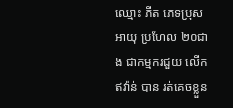ឈ្មោះ ភីត ភេទប្រុស អាយុ ប្រហែល ២០ជាង ជាកម្មករជួយ លេីក ឥវ៉ាន់ បាន រត់គេចខ្លួន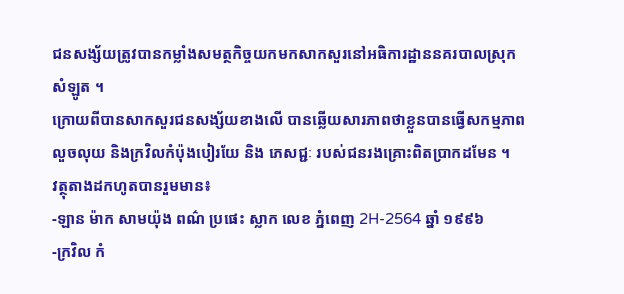ជនសង្ស័យត្រូវបានកម្លាំងសមត្ថកិច្ចយកមកសាកសួរនៅអធិការដ្ឋាននគរបាលស្រុកសំឡូត ។
ក្រោយពីបានសាកសួរជនសង្ស័យខាងលើ បានឆ្លើយសារភាពថាខ្លួនបានធ្វើសកម្មភាពលួចលុយ និងក្រវិលកំប៉ុងបៀរយែ និង ភេសជ្ជៈ របស់ជនរងគ្រោះពិតប្រាកដមែន ។
វត្ថុតាងដកហូតបានរួមមាន៖
-ឡាន ម៉ាក សាមយ៉ុង ពណ៌ ប្រផេះ ស្លាក លេខ ភ្នំពេញ 2H-2564 ឆ្នាំ ១៩៩៦
-ក្រវិល កំ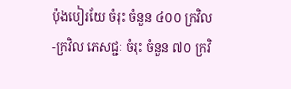ប៉ុងបៀរយែ ចំរុះ ចំនួន ៤០០ ក្រវិល
-ក្រវិល ភេសជ្ជៈ ចំរុះ ចំនួន ៧០ ក្រវិ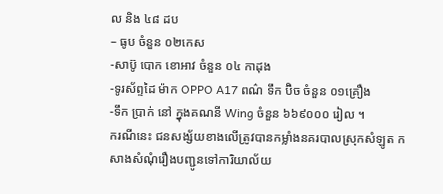ល និង ៤៨ ដប
– ធូប ចំនួន ០២កេស
-សាប៊ូ បោក ខោអាវ ចំនួន ០៤ កាដុង
-ទូរស័ព្ទដៃ ម៉ាក OPPO A17 ពណ៌ ទឹក ប៊ិច ចំនួន ០១គ្រឿង
-ទឹក ប្រាក់ នៅ ក្នុងគណនី Wing ចំនួន ៦៦៩០០០ រៀល ។
ករណីនេះ ជនសង្ស័យខាងលើត្រូវបានកម្លាំងនគរបាលស្រុកសំឡូត កសាងសំណុំរឿងបញ្ជូនទៅការិយាល័យ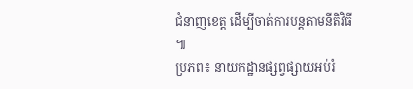ជំនាញខេត្ត ដើម្បីចាត់ការបន្តតាមនីតិវិធី ៕
ប្រភព៖ នាយកដ្ឋានផ្សព្វផ្សាយអប់រំ